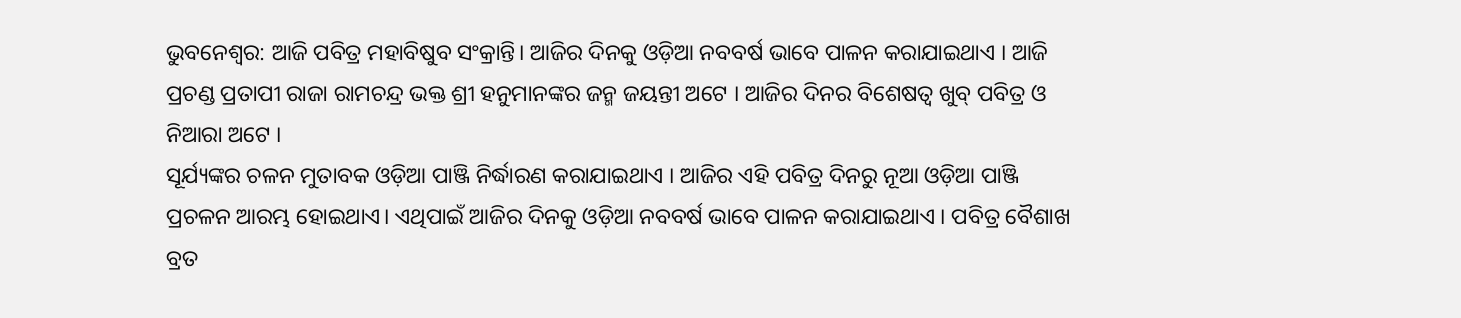ଭୁବନେଶ୍ୱର: ଆଜି ପବିତ୍ର ମହାବିଷୁବ ସଂକ୍ରାନ୍ତି। ଆଜିର ଦିନକୁ ଓଡ଼ିଆ ନବବର୍ଷ ଭାବେ ପାଳନ କରାଯାଇଥାଏ । ଆଜି ପ୍ରଚଣ୍ଡ ପ୍ରତାପୀ ରାଜା ରାମଚନ୍ଦ୍ର ଭକ୍ତ ଶ୍ରୀ ହନୁମାନଙ୍କର ଜନ୍ମ ଜୟନ୍ତୀ ଅଟେ । ଆଜିର ଦିନର ବିଶେଷତ୍ଵ ଖୁବ୍ ପବିତ୍ର ଓ ନିଆରା ଅଟେ ।
ସୂର୍ଯ୍ୟଙ୍କର ଚଳନ ମୁତାବକ ଓଡ଼ିଆ ପାଞ୍ଜି ନିର୍ଦ୍ଧାରଣ କରାଯାଇଥାଏ । ଆଜିର ଏହି ପବିତ୍ର ଦିନରୁ ନୂଆ ଓଡ଼ିଆ ପାଞ୍ଜି ପ୍ରଚଳନ ଆରମ୍ଭ ହୋଇଥାଏ। ଏଥିପାଇଁ ଆଜିର ଦିନକୁ ଓଡ଼ିଆ ନବବର୍ଷ ଭାବେ ପାଳନ କରାଯାଇଥାଏ । ପବିତ୍ର ବୈଶାଖ ବ୍ରତ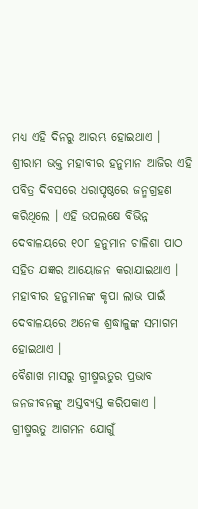ମଧ୍ୟ ଏହି ଦିନରୁ ଆରମ୍ଭ ହୋଇଥାଏ ।
ଶ୍ରୀରାମ ଭକ୍ତ ମହାବୀର ହନୁମାନ ଆଜିର ଏହି ପବିତ୍ର ଦିବସରେ ଧରାପୃଷ୍ଠରେ ଜନ୍ମଗ୍ରହଣ କରିଥିଲେ । ଏହି ଉପଲକ୍ଷେ ବିଭିନ୍ନ ଦେବାଳୟରେ ୧୦୮ ହନୁମାନ ଚାଳିଶା ପାଠ ସହିତ ଯଜ୍ଞର ଆୟୋଜନ କରାଯାଇଥାଏ । ମହାବୀର ହନୁମାନଙ୍କ କୃପା ଲାଭ ପାଇଁ ଦେବାଳୟରେ ଅନେକ ଶ୍ରଦ୍ଧାଳୁଙ୍କ ସମାଗମ ହୋଇଥାଏ ।
ବୈଶାଖ ମାସରୁ ଗ୍ରୀଷ୍ମଋତୁର ପ୍ରଭାବ ଜନଜୀବନଙ୍କୁ ଅସ୍ତବ୍ୟସ୍ତ କରିପକାଏ । ଗ୍ରୀଷ୍ମଋତୁ ଆଗମନ ଯୋଗୁଁ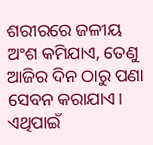ଶରୀରରେ ଜଳୀୟ ଅଂଶ କମିଯାଏ, ତେଣୁ ଆଜିର ଦିନ ଠାରୁ ପଣା ସେବନ କରାଯାଏ। ଏଥିପାଇଁ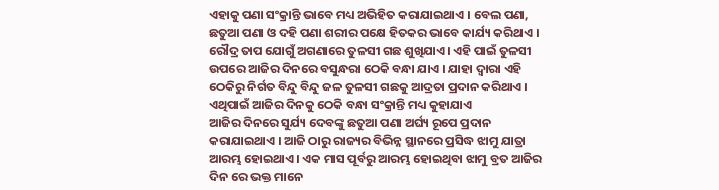ଏହାକୁ ପଣା ସଂକ୍ରାନ୍ତି ଭାବେ ମଧ୍ୟ ଅଭିହିତ କରାଯାଇଥାଏ । ବେଲ ପଣା, ଛତୁଆ ପଣା ଓ ଦହି ପଣା ଶରୀର ପକ୍ଷେ ହିତକର ଭାବେ କାର୍ଯ୍ୟ କରିଥାଏ ।
ରୌଦ୍ର ତାପ ଯୋଗୁଁ ଅଗଣାରେ ତୁଳସୀ ଗଛ ଶୁଖିଯାଏ। ଏହି ପାଇଁ ତୁଳସୀ ଉପରେ ଆଜିର ଦିନରେ ବସୁନ୍ଧରା ଠେକି ବନ୍ଧା ଯାଏ । ଯାହା ଦ୍ଵାରା ଏହି ଠେକିରୁ ନିର୍ଗତ ବିନ୍ଦୁ ବିନ୍ଦୁ ଜଳ ତୁଳସୀ ଗଛକୁ ଆଦ୍ରତା ପ୍ରଦାନ କରିଥାଏ । ଏଥିପାଇଁ ଆଜିର ଦିନକୁ ଠେକି ବନ୍ଧା ସଂକ୍ରାନ୍ତି ମଧ୍ୟ କୁହାଯାଏ
ଆଜିର ଦିନରେ ସୁର୍ଯ୍ୟ ଦେବଙ୍କୁ ଛତୁଆ ପଣା ଅର୍ଘ୍ୟ ରୂପେ ପ୍ରଦାନ କରାଯାଇଥାଏ । ଆଜି ଠାରୁ ରାଜ୍ୟର ବିଭିନ୍ନ ସ୍ଥାନରେ ପ୍ରସିଦ୍ଧ ଝାମୁ ଯାତ୍ରା ଆରମ୍ଭ ହୋଇଥାଏ । ଏକ ମାସ ପୂର୍ବରୁ ଆରମ୍ଭ ହୋଇଥିବା ଝାମୁ ବ୍ରତ ଆଜିର ଦିନ ରେ ଭକ୍ତ ମାନେ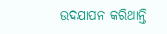ଉଦଯାପନ କରିଥାନ୍ତି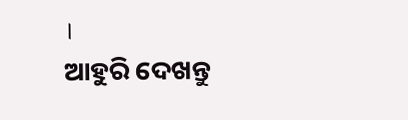।
ଆହୁରି ଦେଖନ୍ତୁ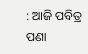: ଆଜି ପବିତ୍ର ପଣା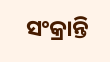ସଂକ୍ରାନ୍ତି